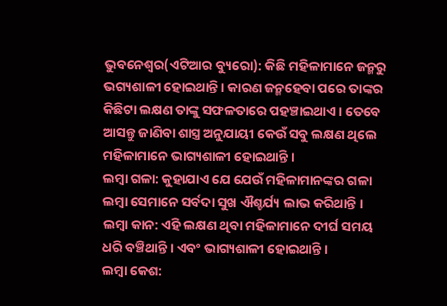ଭୁବନେଶ୍ୱର(ଏଟିଆର ବ୍ୟୁରୋ): କିଛି ମହିଳାମାନେ ଜନ୍ମରୁ ଭଗ୍ୟଶାଳୀ ହୋଇଥାନ୍ତି । କାରଣ ଜନ୍ମହେବା ପରେ ତାଙ୍କର କିଛିଟା ଲକ୍ଷଣ ତାଙ୍କୁ ସଫଳତାରେ ପହଞ୍ଚାଇଥାଏ । ତେବେ ଆସନ୍ତୁ ଜାଣିବା ଶାସ୍ତ୍ର ଅନୁଯାୟୀ କେଉଁ ସବୁ ଲକ୍ଷଣ ଥିଲେ ମହିଳାମାନେ ଭାଗ୍ୟଶାଳୀ ହୋଇଥାନ୍ତି ।
ଲମ୍ବା ଗଳା: କୁହାଯାଏ ଯେ ଯେଉଁ ମହିଳାମାନଙ୍କର ଗଳା ଲମ୍ବା ସେମାନେ ସର୍ବଦା ସୁଖ ଐଶ୍ଚର୍ଯ୍ୟ ଲାଭ କରିଥାନ୍ତି ।
ଲମ୍ବା କାନ: ଏହି ଲକ୍ଷଣ ଥିବା ମହିଳାମାନେ ଦୀର୍ଘ ସମୟ ଧରି ବଞ୍ଚିଥାନ୍ତି । ଏବଂ ଭାଗ୍ୟଶାଳୀ ହୋଇଥାନ୍ତି ।
ଲମ୍ବା କେଶ: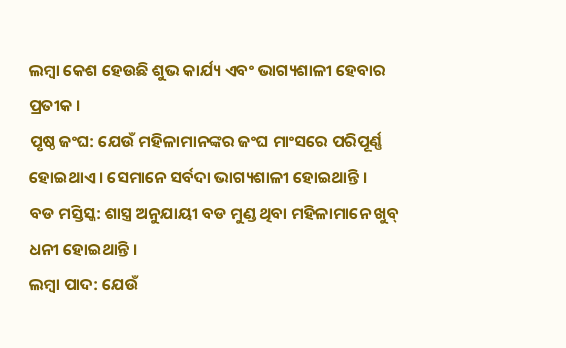ଲମ୍ବା କେଶ ହେଉଛି ଶୁଭ କାର୍ଯ୍ୟ ଏବଂ ଭାଗ୍ୟଶାଳୀ ହେବାର ପ୍ରତୀକ ।
ପୃଷ୍ଠ ଜଂଘ: ଯେଉଁ ମହିଳାମାନଙ୍କର ଜଂଘ ମାଂସରେ ପରିପୂର୍ଣ୍ଣ ହୋଇଥାଏ । ସେମାନେ ସର୍ବଦା ଭାଗ୍ୟଶାଳୀ ହୋଇଥାନ୍ତି ।
ବଡ ମସ୍ତିସ୍କ: ଶାସ୍ତ୍ର ଅନୁଯାୟୀ ବଡ ମୁଣ୍ଡ ଥିବା ମହିଳାମାନେ ଖୁବ୍ ଧନୀ ହୋଇଥାନ୍ତି ।
ଲମ୍ବା ପାଦ: ଯେଉଁ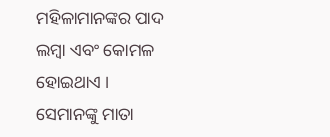ମହିଳାମାନଙ୍କର ପାଦ ଲମ୍ବା ଏବଂ କୋମଳ ହୋଇଥାଏ । ସେମାନଙ୍କୁ ମାତା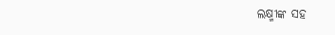ଲକ୍ଷ୍ମୀଙ୍କ ସହ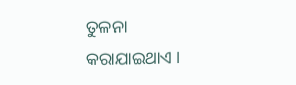ତୁଳନା କରାଯାଇଥାଏ ।